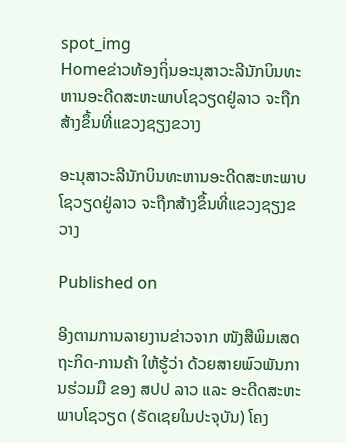spot_img
Homeຂ່າວທ້ອງຖິ່ນອະນຸສາວະລີນັກບິນທະຫານອະດີດສະຫະພາບໂຊວຽດຢູ່ລາວ ຈະຖືກສ້າງຂຶ້ນທີ່ແຂວງຊຽງຂວາງ

ອະນຸສາວະລີນັກບິນທະຫານອະດີດສະຫະພາບໂຊວຽດຢູ່ລາວ ຈະຖືກສ້າງຂຶ້ນທີ່ແຂວງຊຽງຂວາງ

Published on

ອີງຕາມການລາຍງານຂ່າວຈາກ ໜັງສືພິມເສດຖະກິດ-ການຄ້າ ໃຫ້ຮູ້ວ່າ ດ້ວຍສາຍພົວພັນການຮ່ວມມື ຂອງ ສປປ ລາວ ແລະ ອະດີດສະຫະພາບໂຊວຽດ (ຣັດເຊຍໃນປະຈຸບັນ) ໂຄງ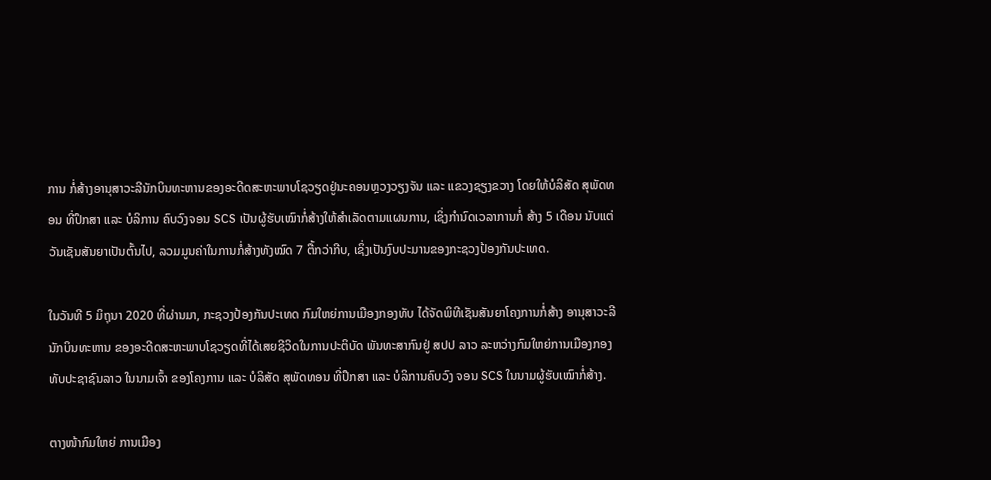ການ ກໍ່ສ້າງອານຸສາວະລີນັກບິນທະຫານຂອງອະດີດສະຫະພາບໂຊວຽດຢູ່ນະຄອນຫຼວງວຽງຈັນ ແລະ ແຂວງຊຽງຂວາງ ໂດຍໃຫ້ບໍລິສັດ ສຸພັດທອນ ທີ່ປຶກສາ ແລະ ບໍລິການ ຄົບວົງຈອນ SCS ເປັນຜູ້ຮັບເໝົາກໍ່ສ້າງໃຫ້ສຳເລັດຕາມແຜນການ, ເຊິ່ງກຳນົດເວລາການກໍ່ ສ້າງ 5 ເດືອນ ນັບແຕ່ວັນເຊັນສັນຍາເປັນຕົ້ນໄປ, ລວມມູນຄ່າໃນການກໍ່ສ້າງທັງໝົດ 7 ຕື້ກວ່າກີບ, ເຊິ່ງເປັນງົບປະມານຂອງກະຊວງປ້ອງກັນປະເທດ.

ໃນວັນທີ 5 ມິຖຸນາ 2020 ທີ່ຜ່ານມາ, ກະຊວງປ້ອງກັນປະເທດ ກົມໃຫຍ່ການເມືອງກອງທັບ ໄດ້ຈັດພິທີເຊັນສັນຍາໂຄງການກໍ່ສ້າງ ອານຸສາວະລີນັກບິນທະຫານ ຂອງອະດີດສະຫະພາບໂຊວຽດທີ່ໄດ້ເສຍຊີວິດໃນການປະຕິບັດ ພັນທະສາກົນຢູ່ ສປປ ລາວ ລະຫວ່າງກົມໃຫຍ່ການເມືອງກອງ ທັບປະຊາຊົນລາວ ໃນນາມເຈົ້າ ຂອງໂຄງການ ແລະ ບໍລິສັດ ສຸພັດທອນ ທີ່ປຶກສາ ແລະ ບໍລິການຄົບວົງ ຈອນ SCS ໃນນາມຜູ້ຮັບເໝົາກໍ່ສ້າງ.

ຕາງໜ້າກົມໃຫຍ່ ການເມືອງ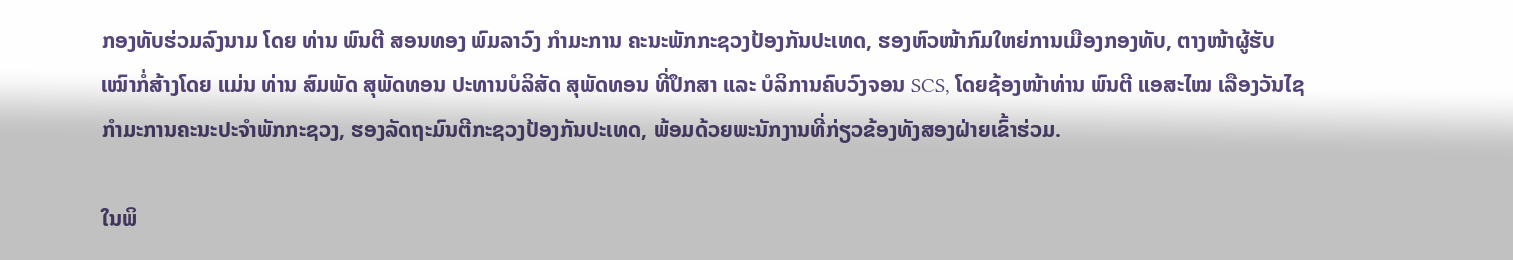ກອງທັບຮ່ວມລົງນາມ ໂດຍ ທ່ານ ພົນຕີ ສອນທອງ ພົມລາວົງ ກໍາມະການ ຄະນະພັກກະຊວງປ້ອງກັນປະເທດ, ຮອງຫົວໜ້າກົມໃຫຍ່ການເມືອງກອງທັບ, ຕາງໜ້າຜູ້ຮັບເໝົາກໍ່ສ້າງໂດຍ ແມ່ນ ທ່ານ ສົມພັດ ສຸພັດທອນ ປະທານບໍລິສັດ ສຸພັດທອນ ທີ່ປຶກສາ ແລະ ບໍລິການຄົບວົງຈອນ SCS, ໂດຍຊ້ອງໜ້າທ່ານ ພົນຕີ ແອສະໄໝ ເລືອງວັນໄຊ ກຳມະການຄະນະປະຈຳພັກກະຊວງ, ຮອງລັດຖະມົນຕີກະຊວງປ້ອງກັນປະເທດ, ພ້ອມດ້ວຍພະນັກງານທີ່ກ່ຽວຂ້ອງທັງສອງຝ່າຍເຂົ້າຮ່ວມ.

ໃນພິ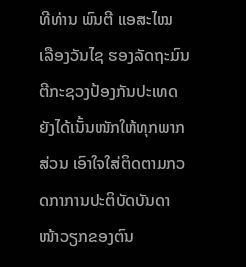ທີທ່ານ ພົນຕີ ແອສະໄໝ ເລືອງວັນໄຊ ຮອງລັດຖະມົນຕີກະຊວງປ້ອງກັນປະເທດ ຍັງໄດ້ເນັ້ນໜັກໃຫ້ທຸກພາກສ່ວນ ເອົາໃຈໃສ່ຕິດຕາມກວດກາການປະຕິບັດບັນດາໜ້າວຽກຂອງຕົນ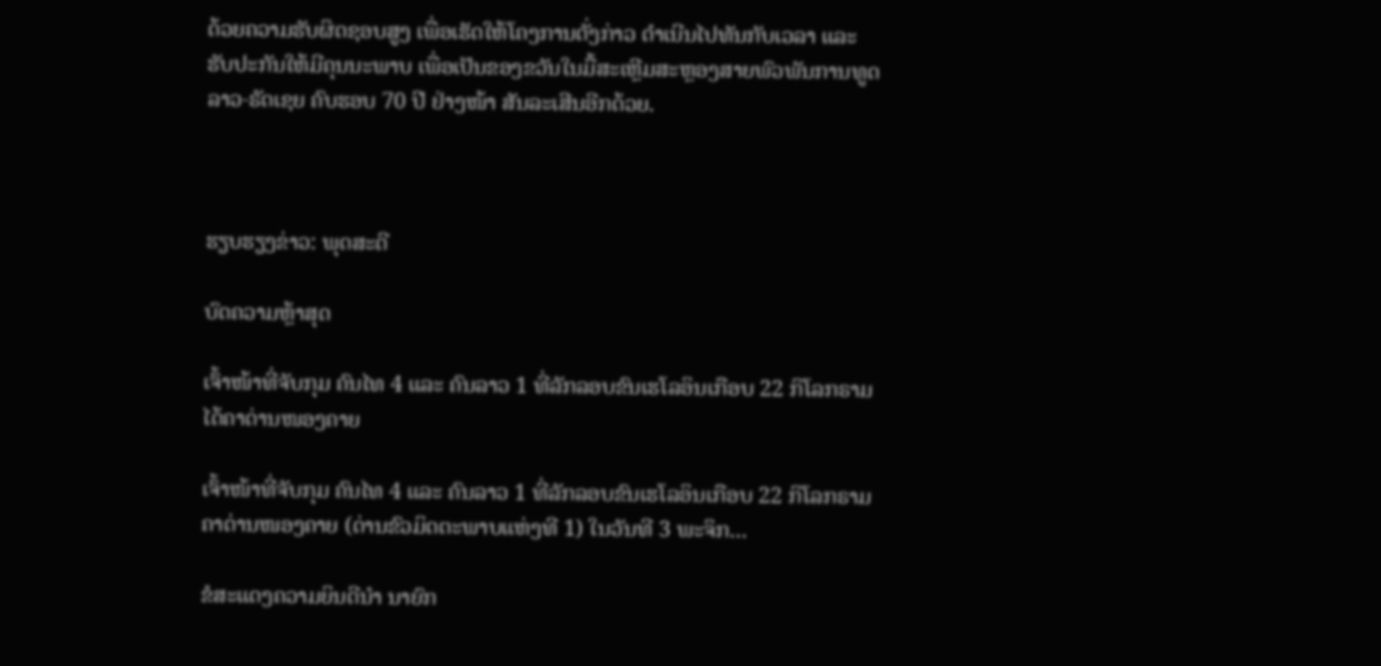ດ້ວຍຄວາມຮັບຜິດຊອບສູງ ເພື່ອເຮັດໃຫ້ໂຄງການດັ່ງກ່າວ ດຳເນີນໄປທັນກັບເວລາ ແລະ ຮັບປະກັນໃຫ້ມີຄຸນນະພາບ ເພື່ອເປັນຂອງຂວັນໃນມື້ສະເຫຼີມສະຫຼອງສາຍພົວພັນການທູດ ລາວ-ຣັດເຊຍ ຄົບຮອບ 70 ປີ ຢ່າງໜ້າ ສັນລະເສີນອີກດ້ວຍ.



ຮຽບຮຽງຂ່າວ: ພຸດສະດີ

ບົດຄວາມຫຼ້າສຸດ

ເຈົ້າໜ້າທີ່ຈັບກຸມ ຄົນໄທ 4 ແລະ ຄົນລາວ 1 ທີ່ລັກລອບຂົນເຮໂລອິນເກືອບ 22 ກິໂລກຣາມ ໄດ້ຄາດ່ານໜອງຄາຍ

ເຈົ້າໜ້າທີ່ຈັບກຸມ ຄົນໄທ 4 ແລະ ຄົນລາວ 1 ທີ່ລັກລອບຂົນເຮໂລອິນເກືອບ 22 ກິໂລກຣາມ ຄາດ່ານໜອງຄາຍ (ດ່ານຂົວມິດຕະພາບແຫ່ງທີ 1) ໃນວັນທີ 3 ພະຈິກ...

ຂໍສະແດງຄວາມຍິນດີນຳ ນາຍົກ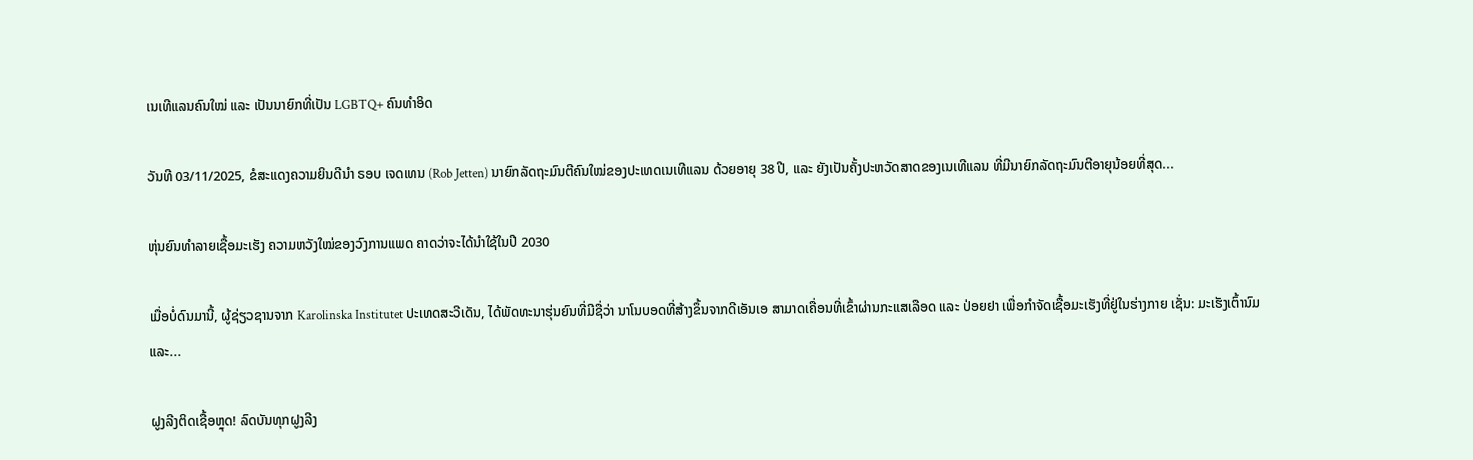ເນເທີແລນຄົນໃໝ່ ແລະ ເປັນນາຍົກທີ່ເປັນ LGBTQ+ ຄົນທຳອິດ

ວັນທີ 03/11/2025, ຂໍສະແດງຄວາມຍິນດີນຳ ຣອບ ເຈດເທນ (Rob Jetten) ນາຍົກລັດຖະມົນຕີຄົນໃໝ່ຂອງປະເທດເນເທີແລນ ດ້ວຍອາຍຸ 38 ປີ, ແລະ ຍັງເປັນຄັ້ງປະຫວັດສາດຂອງເນເທີແລນ ທີ່ມີນາຍົກລັດຖະມົນຕີອາຍຸນ້ອຍທີ່ສຸດ...

ຫຸ່ນຍົນທຳລາຍເຊື້ອມະເຮັງ ຄວາມຫວັງໃໝ່ຂອງວົງການແພດ ຄາດວ່າຈະໄດ້ນໍາໃຊ້ໃນປີ 2030

ເມື່ອບໍ່ດົນມານີ້, ຜູ້ຊ່ຽວຊານຈາກ Karolinska Institutet ປະເທດສະວີເດັນ, ໄດ້ພັດທະນາຮຸ່ນຍົນທີ່ມີຊື່ວ່າ ນາໂນບອດທີ່ສ້າງຂຶ້ນຈາກດີເອັນເອ ສາມາດເຄື່ອນທີ່ເຂົ້າຜ່ານກະແສເລືອດ ແລະ ປ່ອຍຢາ ເພື່ອກຳຈັດເຊື້ອມະເຮັງທີ່ຢູ່ໃນຮ່າງກາຍ ເຊັ່ນ: ມະເຮັງເຕົ້ານົມ ແລະ...

ຝູງລີງຕິດເຊື້ອຫຼຸດ! ລົດບັນທຸກຝູງລີງ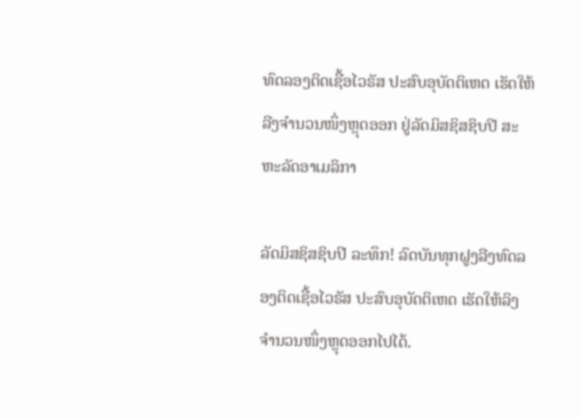ທົດລອງຕິດເຊື້ອໄວຣັສ ປະສົບອຸບັດຕິເຫດ ເຮັດໃຫ້ລີງຈຳນວນໜຶ່ງຫຼຸດອອກ ຢູ່ລັດມິສຊິສຊິບປີ ສະຫະລັດອາເມລິກາ

ລັດມິສຊິສຊິບປີ ລະທຶກ! ລົດບັນທຸກຝູງລີງທົດລອງຕິດເຊື້ອໄວຣັສ ປະສົບອຸບັດຕິເຫດ ເຮັດໃຫ້ລິງຈຳນວນໜຶ່ງຫຼຸດອອກໄປໄດ້.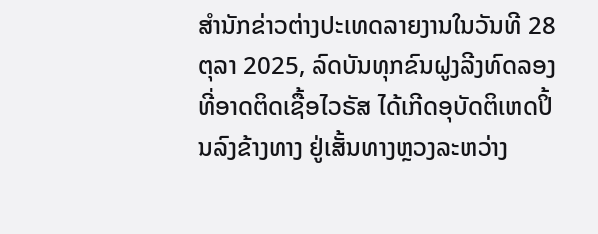ສຳນັກຂ່າວຕ່າງປະເທດລາຍງານໃນວັນທີ 28 ຕຸລາ 2025, ລົດບັນທຸກຂົນຝູງລີງທົດລອງທີ່ອາດຕິດເຊື້ອໄວຣັສ ໄດ້ເກີດອຸບັດຕິເຫດປິ້ນລົງຂ້າງທາງ ຢູ່ເສັ້ນທາງຫຼວງລະຫວ່າງ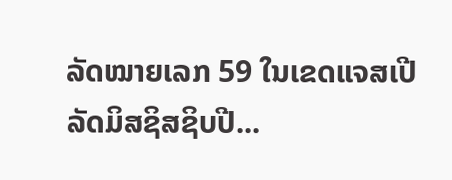ລັດໝາຍເລກ 59 ໃນເຂດແຈສເປີ ລັດມິສຊິສຊິບປີ...